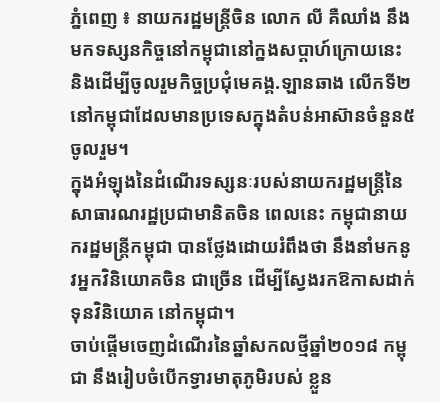ភ្នំពេញ ៖ នាយករដ្ឋមន្ត្រីចិន លោក លី គឺឈាំង នឹងមកទស្សនកិច្ចនៅកម្ពុជានៅក្នងសប្តាហ៍ក្រោយនេះ និងដើម្បីចូលរួមកិច្ចប្រជុំមេគង្គ.ឡានឆាង លើកទី២ នៅកម្ពុជាដែលមានប្រទេសក្នុងតំបន់អាស៊ានចំនួន៥ចូលរួម។
ក្នុងអំឡុងនៃដំណើរទស្សនៈរបស់នាយករដ្ឋមន្ត្រីនៃសាធារណរដ្ឋប្រជាមានិតចិន ពេលនេះ កម្ពុជានាយករដ្ឋមន្ត្រីកម្ពុជា បានថ្លែងដោយរំពឹងថា នឹងនាំមកនូវអ្នកវិនិយោគចិន ជាច្រើន ដើម្បីស្វែងរកឱកាសដាក់ទុនវិនិយោគ នៅកម្ពុជា។
ចាប់ផ្តើមចេញដំណើរនៃឆ្នាំសកលថ្មីឆ្នាំ២០១៨ កម្ពុជា នឹងរៀបចំបើកទ្វារមាតុភូមិរបស់ ខ្លួន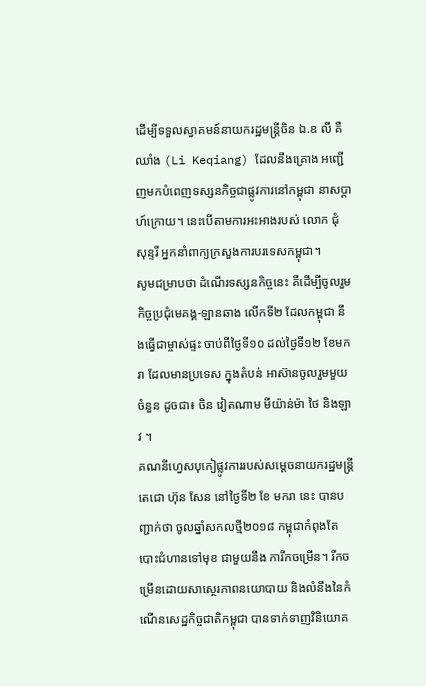ដើម្បីទទួលស្វាគមន៍នាយករដ្ឋមន្ត្រីចិន ឯ.ឧ លី គឺឈាំង (Li Keqiang) ដែលនឹងគ្រោង អញ្ជើញមកបំពេញទស្សនកិច្ចជាផ្លូវការនៅកម្ពុជា នាសប្តាហ៍ក្រោយ។ នេះបើតាមការអះអាងរបស់ លោក ជុំ សុន្ទរី អ្នកនាំពាក្យក្រសួងការបរទេសកម្ពុជា។
សូមជម្រាបថា ដំណើរទស្សនកិច្ចនេះ គឺដើម្បីចូលរួមកិច្ចប្រជុំមេគង្គ-ឡានឆាង លើកទី២ ដែលកម្ពុជា នឹងធ្វើជាម្ចាស់ផ្ទះ ចាប់ពីថ្ងៃទី១០ ដល់ថ្ងៃទី១២ ខែមករា ដែលមានប្រទេស ក្នុងតំបន់ អាស៊ានចូលរួមមួយចំនួន ដូចជា៖ ចិន វៀតណាម មីយ៉ាន់ម៉ា ថៃ និងឡាវ ។
គណនីហ្វេសបុកៀផ្លូវការរបស់សម្តេចនាយករដ្ឋមន្ត្រីតេជោ ហ៊ុន សែន នៅថ្ងៃទី២ ខែ មករា នេះ បានបញ្ជាក់ថា ចូលឆ្នាំសកលថ្មី២០១៨ កម្ពុជាកំពុងតែបោះជំហានទៅមុខ ជាមួយនឹង ការីកចម្រើន។ រីកចម្រើនដោយសាស្ថេរភាពនយោបាយ និងលំនឹងនៃកំណើនសេដ្ឋកិច្ចជាតិកម្ពុជា បានទាក់ទាញវិនិយោគ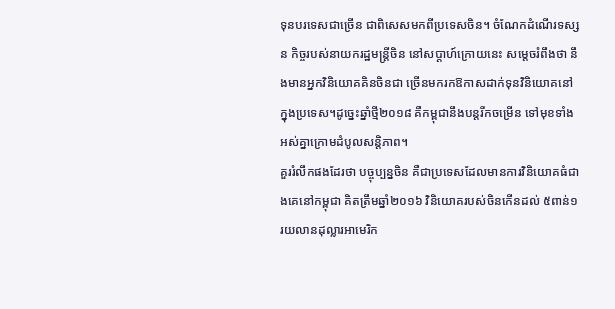ទុនបរទេសជាច្រើន ជាពិសេសមកពីប្រទេសចិន។ ចំណែកដំណើរទស្សន កិច្ចរបស់នាយករដ្ឋមន្ត្រីចិន នៅសប្តាហ៍ក្រោយនេះ សម្តេចរំពឹងថា នឹងមានអ្នកវិនិយោគគិនចិនជា ច្រើនមករកឱកាសដាក់ទុនវិនិយោគនៅក្នុងប្រទេស។ដូច្នេះឆ្នាំថ្មី២០១៨ គឺកម្ពុជានឹងបន្តរីកចម្រើន ទៅមុខទាំងអស់គ្នាក្រោមដំបូលសន្តិភាព។
គួររំលឹកផងដែរថា បច្ចុប្បន្នចិន គឺជាប្រទេសដែលមានការវិនិយោគធំជាងគេនៅកម្ពុជា គិតត្រឹមឆ្នាំ២០១៦ វិនិយោគរបស់ចិនកើនដល់ ៥ពាន់១រយលានដុល្លារអាមេរិក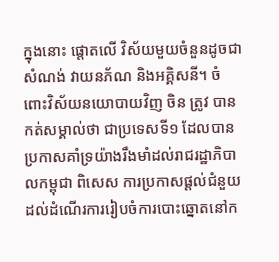ក្នុងនោះ ផ្តោតលើ វិស័យមួយចំនួនដូចជា សំណង់ វាយនភ័ណ និងអគ្គិសនី។ ចំពោះវិស័យនយោបាយវិញ ចិន ត្រូវ បានកត់សម្គាល់ថា ជាប្រទេសទី១ ដែលបានប្រកាសគាំទ្រយ៉ាងរឹងមាំដល់រាជរដ្ឋាភិបាលកម្ពុជា ពិសេស ការប្រកាសផ្តល់ជំនួយដល់ដំណើរការរៀបចំការបោះឆ្នោតនៅក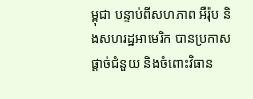ម្ពុជា បន្ទាប់ពីសហភាព អឺរ៉ុប និងសហរដ្ឋអាមេរិក បានប្រកាសផ្តាច់ជំនួយ និងចំពោះវិធាន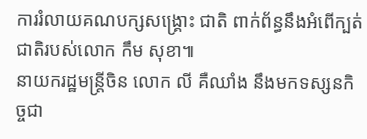ការរំលាយគណបក្សសង្គ្រោះ ជាតិ ពាក់ព័ន្ធនឹងអំពើក្បត់ជាតិរបស់លោក កឹម សុខា៕
នាយករដ្ឋមន្ត្រីចិន លោក លី គឺឈាំង នឹងមកទស្សនកិច្ចជា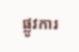ផ្លូវការ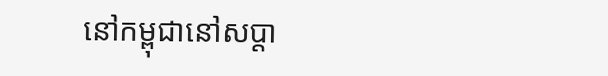នៅកម្ពុជានៅសប្តា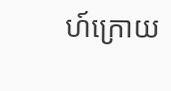ហ៍ក្រោយ